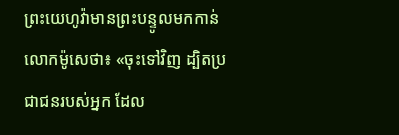ព្រះយេហូវ៉ាមានព្រះបន្ទូលមកកាន់លោកម៉ូសេថា៖ «ចុះទៅវិញ ដ្បិតប្រជាជនរបស់អ្នក ដែល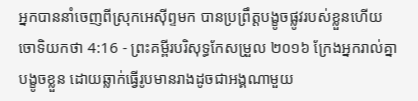អ្នកបាននាំចេញពីស្រុកអេស៊ីព្ទមក បានប្រព្រឹត្តបង្ខូចផ្លូវរបស់ខ្លួនហើយ
ចោទិយកថា 4:16 - ព្រះគម្ពីរបរិសុទ្ធកែសម្រួល ២០១៦ ក្រែងអ្នករាល់គ្នាបង្ខូចខ្លួន ដោយឆ្លាក់ធ្វើរូបមានរាងដូចជាអង្គណាមួយ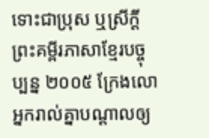ទោះជាប្រុស ឬស្រីក្តី ព្រះគម្ពីរភាសាខ្មែរបច្ចុប្បន្ន ២០០៥ ក្រែងលោអ្នករាល់គ្នាបណ្ដាលឲ្យ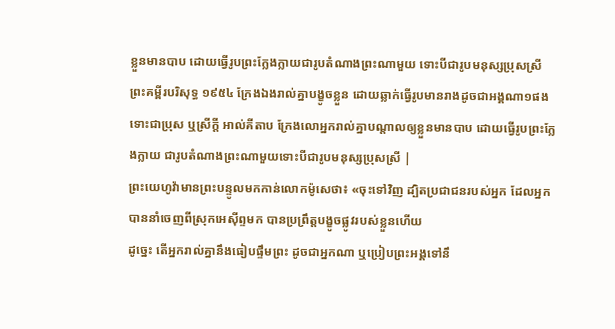ខ្លួនមានបាប ដោយធ្វើរូបព្រះក្លែងក្លាយជារូបតំណាងព្រះណាមួយ ទោះបីជារូបមនុស្សប្រុសស្រី ព្រះគម្ពីរបរិសុទ្ធ ១៩៥៤ ក្រែងឯងរាល់គ្នាបង្ខូចខ្លួន ដោយឆ្លាក់ធ្វើរូបមានរាងដូចជាអង្គណា១ផង ទោះជាប្រុស ឬស្រីក្តី អាល់គីតាប ក្រែងលោអ្នករាល់គ្នាបណ្តាលឲ្យខ្លួនមានបាប ដោយធ្វើរូបព្រះក្លែងក្លាយ ជារូបតំណាងព្រះណាមួយទោះបីជារូបមនុស្សប្រុសស្រី |
ព្រះយេហូវ៉ាមានព្រះបន្ទូលមកកាន់លោកម៉ូសេថា៖ «ចុះទៅវិញ ដ្បិតប្រជាជនរបស់អ្នក ដែលអ្នកបាននាំចេញពីស្រុកអេស៊ីព្ទមក បានប្រព្រឹត្តបង្ខូចផ្លូវរបស់ខ្លួនហើយ
ដូច្នេះ តើអ្នករាល់គ្នានឹងធៀបផ្ទឹមព្រះ ដូចជាអ្នកណា ឬប្រៀបព្រះអង្គទៅនឹ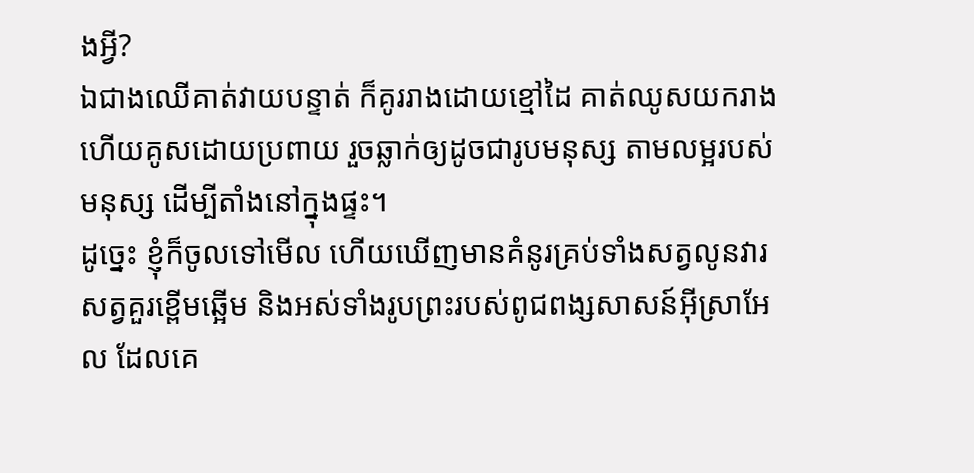ងអ្វី?
ឯជាងឈើគាត់វាយបន្ទាត់ ក៏គូររាងដោយខ្មៅដៃ គាត់ឈូសយករាង ហើយគូសដោយប្រពាយ រួចឆ្លាក់ឲ្យដូចជារូបមនុស្ស តាមលម្អរបស់មនុស្ស ដើម្បីតាំងនៅក្នុងផ្ទះ។
ដូច្នេះ ខ្ញុំក៏ចូលទៅមើល ហើយឃើញមានគំនូរគ្រប់ទាំងសត្វលូនវារ សត្វគួរខ្ពើមឆ្អើម និងអស់ទាំងរូបព្រះរបស់ពូជពង្សសាសន៍អ៊ីស្រាអែល ដែលគេ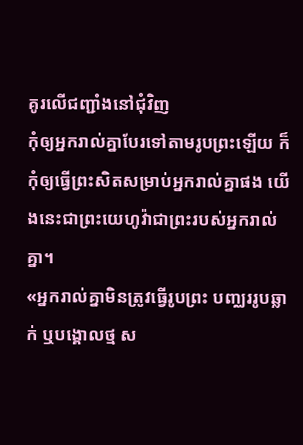គូរលើជញ្ជាំងនៅជុំវិញ
កុំឲ្យអ្នករាល់គ្នាបែរទៅតាមរូបព្រះឡើយ ក៏កុំឲ្យធ្វើព្រះសិតសម្រាប់អ្នករាល់គ្នាផង យើងនេះជាព្រះយេហូវ៉ាជាព្រះរបស់អ្នករាល់គ្នា។
«អ្នករាល់គ្នាមិនត្រូវធ្វើរូបព្រះ បញ្ឈររូបឆ្លាក់ ឬបង្គោលថ្ម ស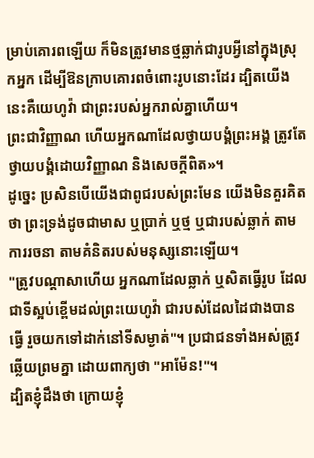ម្រាប់គោរពឡើយ ក៏មិនត្រូវមានថ្មឆ្លាក់ជារូបអ្វីនៅក្នុងស្រុកអ្នក ដើម្បីឱនក្រាបគោរពចំពោះរូបនោះដែរ ដ្បិតយើងនេះគឺយេហូវ៉ា ជាព្រះរបស់អ្នករាល់គ្នាហើយ។
ព្រះជាវិញ្ញាណ ហើយអ្នកណាដែលថ្វាយបង្គំព្រះអង្គ ត្រូវតែថ្វាយបង្គំដោយវិញ្ញាណ និងសេចក្តីពិត»។
ដូច្នេះ ប្រសិនបើយើងជាពូជរបស់ព្រះមែន យើងមិនគួរគិតថា ព្រះទ្រង់ដូចជាមាស ឬប្រាក់ ឬថ្ម ឬជារបស់ឆ្លាក់ តាមការរចនា តាមគំនិតរបស់មនុស្សនោះឡើយ។
"ត្រូវបណ្ដាសាហើយ អ្នកណាដែលឆ្លាក់ ឬសិតធ្វើរូប ដែលជាទីស្អប់ខ្ពើមដល់ព្រះយេហូវ៉ា ជារបស់ដែលដៃជាងបានធ្វើ រួចយកទៅដាក់នៅទីសម្ងាត់"។ ប្រជាជនទាំងអស់ត្រូវឆ្លើយព្រមគ្នា ដោយពាក្យថា "អាម៉ែន!"។
ដ្បិតខ្ញុំដឹងថា ក្រោយខ្ញុំ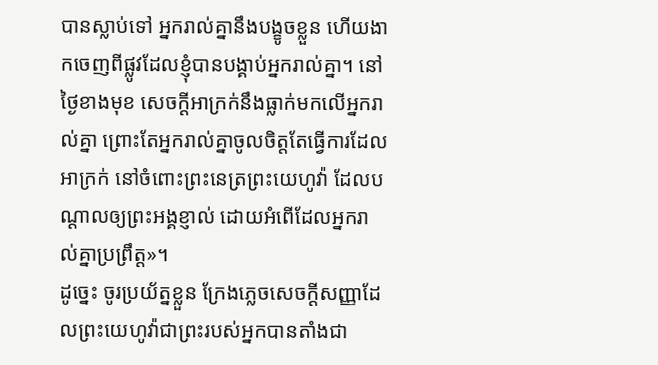បានស្លាប់ទៅ អ្នករាល់គ្នានឹងបង្ខូចខ្លួន ហើយងាកចេញពីផ្លូវដែលខ្ញុំបានបង្គាប់អ្នករាល់គ្នា។ នៅថ្ងៃខាងមុខ សេចក្ដីអាក្រក់នឹងធ្លាក់មកលើអ្នករាល់គ្នា ព្រោះតែអ្នករាល់គ្នាចូលចិត្តតែធ្វើការដែលអាក្រក់ នៅចំពោះព្រះនេត្រព្រះយេហូវ៉ា ដែលបណ្ដាលឲ្យព្រះអង្គខ្ញាល់ ដោយអំពើដែលអ្នករាល់គ្នាប្រព្រឹត្ត»។
ដូច្នេះ ចូរប្រយ័ត្នខ្លួន ក្រែងភ្លេចសេចក្ដីសញ្ញាដែលព្រះយេហូវ៉ាជាព្រះរបស់អ្នកបានតាំងជា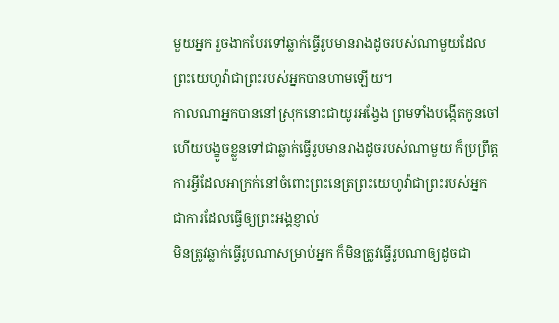មួយអ្នក រួចងាកបែរទៅឆ្លាក់ធ្វើរូបមានរាងដូចរបស់ណាមួយដែលព្រះយេហូវ៉ាជាព្រះរបស់អ្នកបានហាមឡើយ។
កាលណាអ្នកបាននៅស្រុកនោះជាយូរអង្វែង ព្រមទាំងបង្កើតកូនចៅ ហើយបង្ខូចខ្លួនទៅជាឆ្លាក់ធ្វើរូបមានរាងដូចរបស់ណាមួយ ក៏ប្រព្រឹត្តការអ្វីដែលអាក្រក់នៅចំពោះព្រះនេត្រព្រះយេហូវ៉ាជាព្រះរបស់អ្នក ជាការដែលធ្វើឲ្យព្រះអង្គខ្ញាល់
មិនត្រូវឆ្លាក់ធ្វើរូបណាសម្រាប់អ្នក ក៏មិនត្រូវធ្វើរូបណាឲ្យដូចជា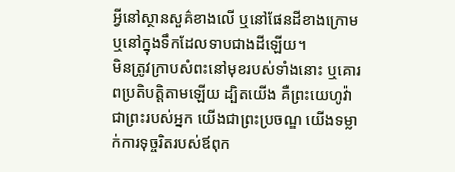អ្វីនៅស្ថានសួគ៌ខាងលើ ឬនៅផែនដីខាងក្រោម ឬនៅក្នុងទឹកដែលទាបជាងដីឡើយ។
មិនត្រូវក្រាបសំពះនៅមុខរបស់ទាំងនោះ ឬគោរពប្រតិបត្តិតាមឡើយ ដ្បិតយើង គឺព្រះយេហូវ៉ាជាព្រះរបស់អ្នក យើងជាព្រះប្រចណ្ឌ យើងទម្លាក់ការទុច្ចរិតរបស់ឪពុក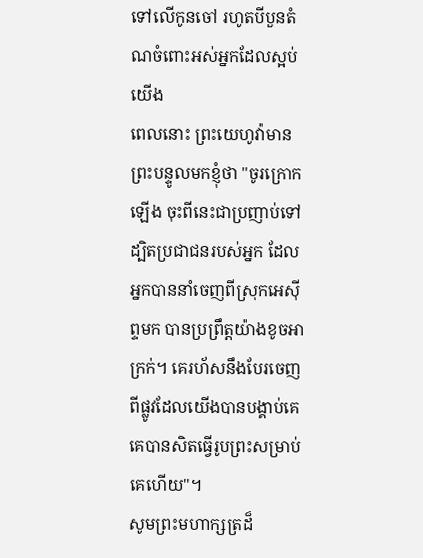ទៅលើកូនចៅ រហូតបីបួនតំណចំពោះអស់អ្នកដែលស្អប់យើង
ពេលនោះ ព្រះយេហូវ៉ាមានព្រះបន្ទូលមកខ្ញុំថា "ចូរក្រោកឡើង ចុះពីនេះជាប្រញាប់ទៅ ដ្បិតប្រជាជនរបស់អ្នក ដែលអ្នកបាននាំចេញពីស្រុកអេស៊ីព្ទមក បានប្រព្រឹត្តយ៉ាងខូចអាក្រក់។ គេរហ័សនឹងបែរចេញពីផ្លូវដែលយើងបានបង្គាប់គេ គេបានសិតធ្វើរូបព្រះសម្រាប់គេហើយ"។
សូមព្រះមហាក្សត្រដ៏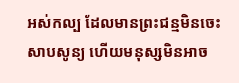អស់កល្ប ដែលមានព្រះជន្មមិនចេះសាបសូន្យ ហើយមនុស្សមិនអាច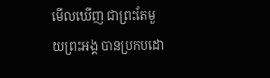មើលឃើញ ជាព្រះតែមួយព្រះអង្គ បានប្រកបដោ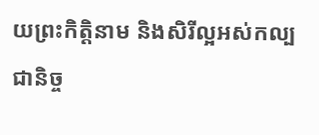យព្រះកិត្តិនាម និងសិរីល្អអស់កល្បជានិច្ច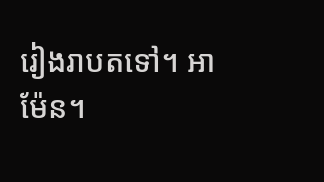រៀងរាបតទៅ។ អាម៉ែន។